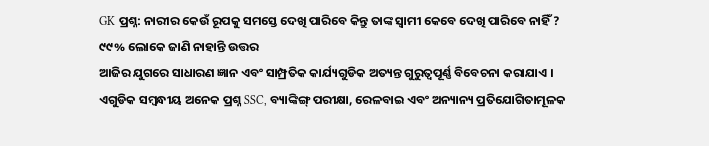GK ପ୍ରଶ୍ନ: ନାରୀର କେଉଁ ରୂପକୁ ସମସ୍ତେ ଦେଖି ପାରିବେ କିନ୍ତୁ ତାଙ୍କ ସ୍ୱାମୀ କେବେ ଦେଖି ପାରିବେ ନାହିଁ ? ୯୯% ଲୋକେ ଜାଣି ନାହାନ୍ତି ଉତ୍ତର
ଆଜିର ଯୁଗରେ ସାଧାରଣ ଜ୍ଞାନ ଏବଂ ସାମ୍ପ୍ରତିକ କାର୍ଯ୍ୟଗୁଡିକ ଅତ୍ୟନ୍ତ ଗୁରୁତ୍ୱପୂର୍ଣ୍ଣ ବିବେଚନା କରାଯାଏ । ଏଗୁଡିକ ସମ୍ବନ୍ଧୀୟ ଅନେକ ପ୍ରଶ୍ନ SSC, ବ୍ୟାଙ୍କିଙ୍ଗ୍ ପରୀକ୍ଷା, ରେଳବାଇ ଏବଂ ଅନ୍ୟାନ୍ୟ ପ୍ରତିଯୋଗିତାମୂଳକ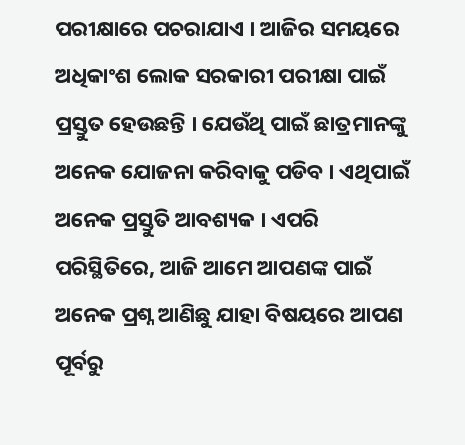ପରୀକ୍ଷାରେ ପଚରାଯାଏ । ଆଜିର ସମୟରେ ଅଧିକାଂଶ ଲୋକ ସରକାରୀ ପରୀକ୍ଷା ପାଇଁ ପ୍ରସ୍ତୁତ ହେଉଛନ୍ତି । ଯେଉଁଥି ପାଇଁ ଛାତ୍ରମାନଙ୍କୁ ଅନେକ ଯୋଜନା କରିବାକୁ ପଡିବ । ଏଥିପାଇଁ ଅନେକ ପ୍ରସ୍ତୁତି ଆବଶ୍ୟକ । ଏପରି ପରିସ୍ଥିତିରେ, ଆଜି ଆମେ ଆପଣଙ୍କ ପାଇଁ ଅନେକ ପ୍ରଶ୍ନ ଆଣିଛୁ ଯାହା ବିଷୟରେ ଆପଣ ପୂର୍ବରୁ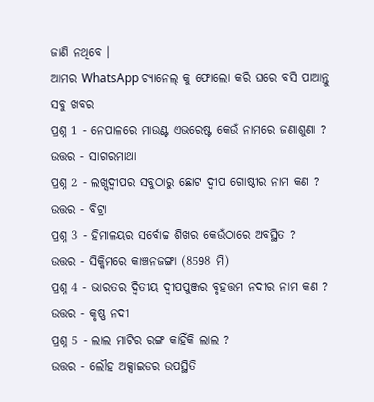ଜାଣି ନଥିବେ ।
ଆମର WhatsApp ଚ୍ୟାନେଲ୍ କୁ ଫୋଲୋ କରି ଘରେ ବସି ପାଆନ୍ତୁ ସବୁ ଖବର
ପ୍ରଶ୍ନ 1 - ନେପାଳରେ ମାଉଣ୍ଟ ଏଭରେଷ୍ଟ କେଉଁ ନାମରେ ଜଣାଶୁଣା ?
ଉତ୍ତର - ସାଗରମାଥା
ପ୍ରଶ୍ନ 2 - ଲଖ୍ସଦ୍ୱୀପର ସବୁଠାରୁ ଛୋଟ ଦ୍ୱୀପ ଗୋଷ୍ଠୀର ନାମ କଣ ?
ଉତ୍ତର - ବିଟ୍ରା
ପ୍ରଶ୍ନ 3 - ହିମାଳୟର ସର୍ବୋଚ୍ଚ ଶିଖର କେଉଁଠାରେ ଅବସ୍ଥିତ ?
ଉତ୍ତର - ସିକ୍କିମରେ କାଞ୍ଚନଜଙ୍ଗା (8598 ମି)
ପ୍ରଶ୍ନ 4 - ଭାରତର ଦ୍ୱିତୀୟ ଦ୍ୱୀପପୁଞ୍ଜର ବୃହତ୍ତମ ନଦୀର ନାମ କଣ ?
ଉତ୍ତର - କୃଷ୍ଣ ନଦୀ
ପ୍ରଶ୍ନ 5 - ଲାଲ ମାଟିର ରଙ୍ଗ କାହିଁକି ଲାଲ ?
ଉତ୍ତର - ଲୌହ ଅକ୍ସାଇଡର ଉପସ୍ଥିତି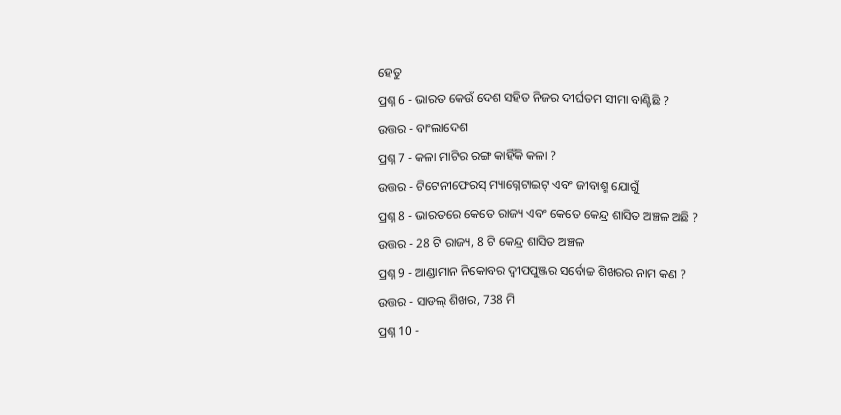ହେତୁ
ପ୍ରଶ୍ନ 6 - ଭାରତ କେଉଁ ଦେଶ ସହିତ ନିଜର ଦୀର୍ଘତମ ସୀମା ବାଣ୍ଟିଛି ?
ଉତ୍ତର - ବାଂଲାଦେଶ
ପ୍ରଶ୍ନ 7 - କଳା ମାଟିର ରଙ୍ଗ କାହିଁକି କଳା ?
ଉତ୍ତର - ଟିଟେନୀଫେରସ୍ ମ୍ୟାଗ୍ନେଟାଇଟ୍ ଏବଂ ଜୀବାଶ୍ମ ଯୋଗୁଁ
ପ୍ରଶ୍ନ 8 - ଭାରତରେ କେତେ ରାଜ୍ୟ ଏବଂ କେତେ କେନ୍ଦ୍ର ଶାସିତ ଅଞ୍ଚଳ ଅଛି ?
ଉତ୍ତର - 28 ଟି ରାଜ୍ୟ, 8 ଟି କେନ୍ଦ୍ର ଶାସିତ ଅଞ୍ଚଳ
ପ୍ରଶ୍ନ 9 - ଆଣ୍ଡାମାନ ନିକୋବର ଦ୍ୱୀପପୁଞ୍ଜର ସର୍ବୋଚ୍ଚ ଶିଖରର ନାମ କଣ ?
ଉତ୍ତର - ସାଡଲ୍ ଶିଖର, 738 ମି
ପ୍ରଶ୍ନ 10 -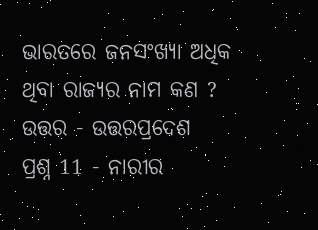ଭାରତରେ ଜନସଂଖ୍ୟା ଅଧିକ ଥିବା ରାଜ୍ୟର ନାମ କଣ ?
ଉତ୍ତର - ଉତ୍ତରପ୍ରଦେଶ
ପ୍ରଶ୍ନ 11 - ନାରୀର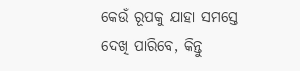କେଉଁ ରୂପକୁ ଯାହା ସମସ୍ତେ ଦେଖି ପାରିବେ, କିନ୍ତୁ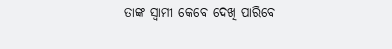ତାଙ୍କ ସ୍ୱାମୀ କେବେ ଦେଖି ପାରିବେ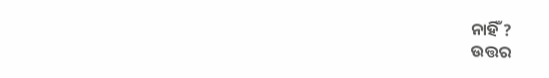ନାହିଁ ?
ଉତ୍ତର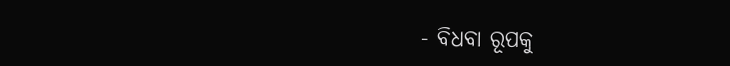- ବିଧବା ରୂପକୁ